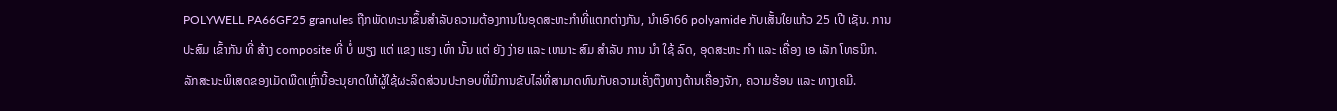POLYWELL PA66GF25 granules ຖືກພັດທະນາຂຶ້ນສໍາລັບຄວາມຕ້ອງການໃນອຸດສະຫະກໍາທີ່ແຕກຕ່າງກັນ, ນໍາເອົາ66 polyamide ກັບເສັ້ນໃຍແກ້ວ 25 ເປີ ເຊັນ. ການ ປະສົມ ເຂົ້າກັນ ທີ່ ສ້າງ composite ທີ່ ບໍ່ ພຽງ ແຕ່ ແຂງ ແຮງ ເທົ່າ ນັ້ນ ແຕ່ ຍັງ ງ່າຍ ແລະ ເຫມາະ ສົມ ສໍາລັບ ການ ນໍາ ໃຊ້ ລົດ, ອຸດສະຫະ ກໍາ ແລະ ເຄື່ອງ ເອ ເລັກ ໂທຣນິກ. ລັກສະນະພິເສດຂອງເມັດພືດເຫຼົ່ານີ້ອະນຸຍາດໃຫ້ຜູ້ໃຊ້ຜະລິດສ່ວນປະກອບທີ່ມີການຂັບໄລ່ທີ່ສາມາດທົນກັບຄວາມເຄັ່ງຕຶງທາງດ້ານເຄື່ອງຈັກ, ຄວາມຮ້ອນ ແລະ ທາງເຄມີ.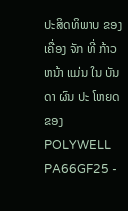ປະສິດທິພາບ ຂອງ ເຄື່ອງ ຈັກ ທີ່ ກ້າວຫນ້າ ແມ່ນ ໃນ ບັນດາ ຜົນ ປະ ໂຫຍດ ຂອງ POLYWELL PA66GF25 -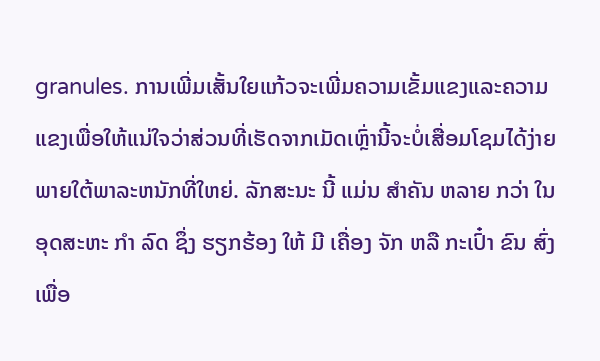granules. ການເພີ່ມເສັ້ນໃຍແກ້ວຈະເພີ່ມຄວາມເຂັ້ມແຂງແລະຄວາມແຂງເພື່ອໃຫ້ແນ່ໃຈວ່າສ່ວນທີ່ເຮັດຈາກເມັດເຫຼົ່ານີ້ຈະບໍ່ເສື່ອມໂຊມໄດ້ງ່າຍພາຍໃຕ້ພາລະຫນັກທີ່ໃຫຍ່. ລັກສະນະ ນີ້ ແມ່ນ ສໍາຄັນ ຫລາຍ ກວ່າ ໃນ ອຸດສະຫະ ກໍາ ລົດ ຊຶ່ງ ຮຽກຮ້ອງ ໃຫ້ ມີ ເຄື່ອງ ຈັກ ຫລື ກະເປົ໋າ ຂົນ ສົ່ງ ເພື່ອ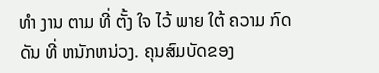ທໍາ ງານ ຕາມ ທີ່ ຕັ້ງ ໃຈ ໄວ້ ພາຍ ໃຕ້ ຄວາມ ກົດ ດັນ ທີ່ ຫນັກຫນ່ວງ. ຄຸນສົມບັດຂອງ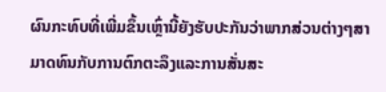ຜົນກະທົບທີ່ເພີ່ມຂຶ້ນເຫຼົ່ານີ້ຍັງຮັບປະກັນວ່າພາກສ່ວນຕ່າງໆສາມາດທົນກັບການຕົກຕະລຶງແລະການສັ່ນສະ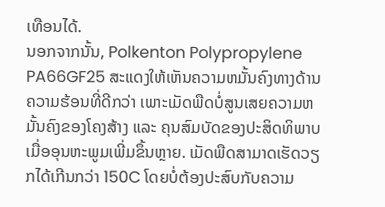ເທືອນໄດ້.
ນອກຈາກນັ້ນ, Polkenton Polypropylene PA66GF25 ສະແດງໃຫ້ເຫັນຄວາມຫມັ້ນຄົງທາງດ້ານຄວາມຮ້ອນທີ່ດີກວ່າ ເພາະເມັດພືດບໍ່ສູນເສຍຄວາມຫມັ້ນຄົງຂອງໂຄງສ້າງ ແລະ ຄຸນສົມບັດຂອງປະສິດທິພາບເມື່ອອຸນຫະພູມເພີ່ມຂຶ້ນຫຼາຍ. ເມັດພືດສາມາດເຮັດວຽກໄດ້ເກີນກວ່າ 150C ໂດຍບໍ່ຕ້ອງປະສົບກັບຄວາມ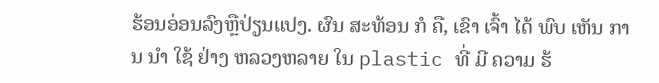ຮ້ອນອ່ອນລົງຫຼືປ່ຽນແປງ. ຜົນ ສະທ້ອນ ກໍ ຄື, ເຂົາ ເຈົ້າ ໄດ້ ພົບ ເຫັນ ການ ນໍາ ໃຊ້ ຢ່າງ ຫລວງຫລາຍ ໃນ plastic ທີ່ ມີ ຄວາມ ຮ້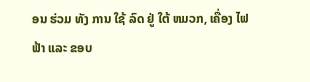ອນ ຮ່ວມ ທັງ ການ ໃຊ້ ລົດ ຢູ່ ໃຕ້ ຫມວກ, ເຄື່ອງ ໄຟຟ້າ ແລະ ຂອບ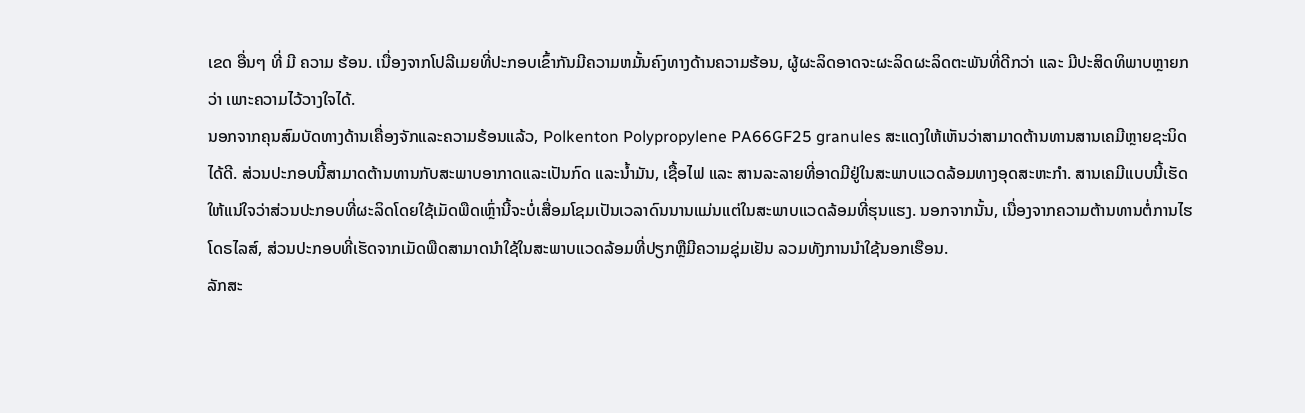ເຂດ ອື່ນໆ ທີ່ ມີ ຄວາມ ຮ້ອນ. ເນື່ອງຈາກໂປລີເມຍທີ່ປະກອບເຂົ້າກັນມີຄວາມຫມັ້ນຄົງທາງດ້ານຄວາມຮ້ອນ, ຜູ້ຜະລິດອາດຈະຜະລິດຜະລິດຕະພັນທີ່ດີກວ່າ ແລະ ມີປະສິດທິພາບຫຼາຍກວ່າ ເພາະຄວາມໄວ້ວາງໃຈໄດ້.
ນອກຈາກຄຸນສົມບັດທາງດ້ານເຄື່ອງຈັກແລະຄວາມຮ້ອນແລ້ວ, Polkenton Polypropylene PA66GF25 granules ສະແດງໃຫ້ເຫັນວ່າສາມາດຕ້ານທານສານເຄມີຫຼາຍຊະນິດໄດ້ດີ. ສ່ວນປະກອບນີ້ສາມາດຕ້ານທານກັບສະພາບອາກາດແລະເປັນກົດ ແລະນໍ້າມັນ, ເຊື້ອໄຟ ແລະ ສານລະລາຍທີ່ອາດມີຢູ່ໃນສະພາບແວດລ້ອມທາງອຸດສະຫະກໍາ. ສານເຄມີແບບນີ້ເຮັດໃຫ້ແນ່ໃຈວ່າສ່ວນປະກອບທີ່ຜະລິດໂດຍໃຊ້ເມັດພືດເຫຼົ່ານີ້ຈະບໍ່ເສື່ອມໂຊມເປັນເວລາດົນນານແມ່ນແຕ່ໃນສະພາບແວດລ້ອມທີ່ຮຸນແຮງ. ນອກຈາກນັ້ນ, ເນື່ອງຈາກຄວາມຕ້ານທານຕໍ່ການໄຮໂດຣໄລສ໌, ສ່ວນປະກອບທີ່ເຮັດຈາກເມັດພືດສາມາດນໍາໃຊ້ໃນສະພາບແວດລ້ອມທີ່ປຽກຫຼືມີຄວາມຊຸ່ມເຢັນ ລວມທັງການນໍາໃຊ້ນອກເຮືອນ.
ລັກສະ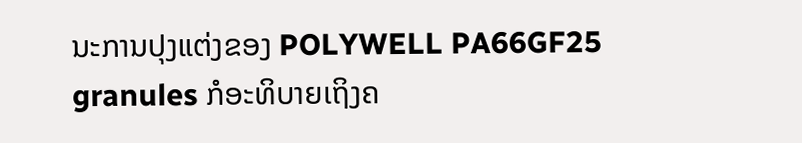ນະການປຸງແຕ່ງຂອງ POLYWELL PA66GF25 granules ກໍອະທິບາຍເຖິງຄ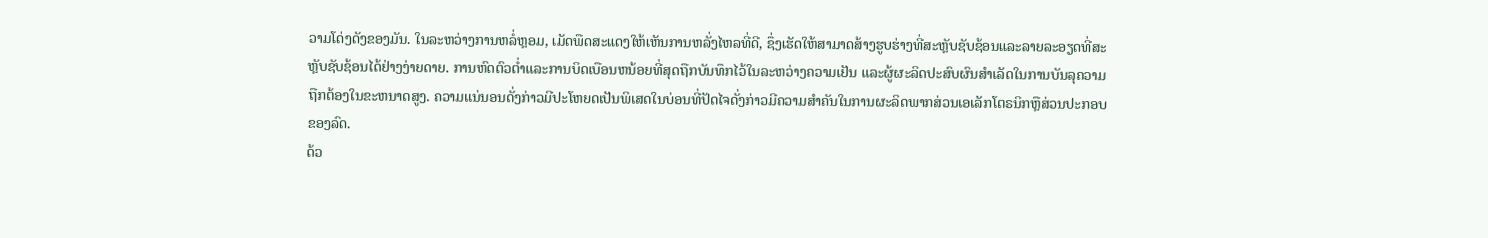ວາມໂດ່ງດັງຂອງມັນ. ໃນລະຫວ່າງການຫລໍ່ຫຼອມ, ເມັດພືດສະແດງໃຫ້ເຫັນການຫລັ່ງໄຫລທີ່ດີ, ຊຶ່ງເຮັດໃຫ້ສາມາດສ້າງຮູບຮ່າງທີ່ສະຫຼັບຊັບຊ້ອນແລະລາຍລະອຽດທີ່ສະຫຼັບຊັບຊ້ອນໄດ້ຢ່າງງ່າຍດາຍ. ການຫົດຕົວຕໍ່າແລະການບິດເບືອນຫນ້ອຍທີ່ສຸດຖືກບັນທຶກໄວ້ໃນລະຫວ່າງຄວາມເຢັນ ແລະຜູ້ຜະລິດປະສົບຜົນສໍາເລັດໃນການບັນລຸຄວາມຖືກຕ້ອງໃນຂະຫນາດສູງ. ຄວາມແນ່ນອນດັ່ງກ່າວມີປະໂຫຍດເປັນພິເສດໃນບ່ອນທີ່ປັດໄຈດັ່ງກ່າວມີຄວາມສໍາຄັນໃນການຜະລິດພາກສ່ວນເອເລັກໂຕຣນິກຫຼືສ່ວນປະກອບຂອງລົດ.
ດ້ວ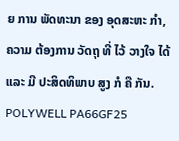ຍ ການ ພັດທະນາ ຂອງ ອຸດສະຫະ ກໍາ, ຄວາມ ຕ້ອງການ ວັດຖຸ ທີ່ ໄວ້ ວາງໃຈ ໄດ້ ແລະ ມີ ປະສິດທິພາບ ສູງ ກໍ ຄື ກັນ. POLYWELL PA66GF25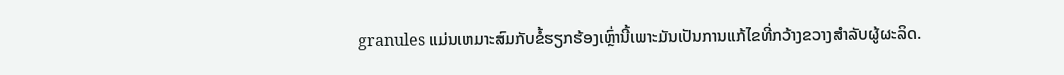granules ແມ່ນເຫມາະສົມກັບຂໍ້ຮຽກຮ້ອງເຫຼົ່ານີ້ເພາະມັນເປັນການແກ້ໄຂທີ່ກວ້າງຂວາງສໍາລັບຜູ້ຜະລິດ.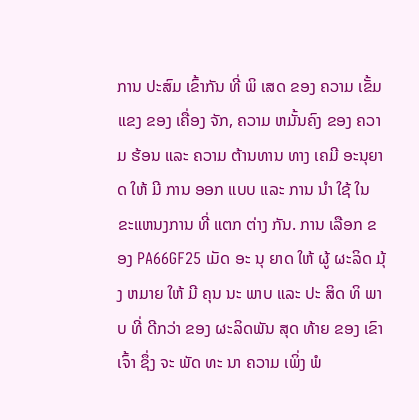ການ ປະສົມ ເຂົ້າກັນ ທີ່ ພິ ເສດ ຂອງ ຄວາມ ເຂັ້ມ ແຂງ ຂອງ ເຄື່ອງ ຈັກ, ຄວາມ ຫມັ້ນຄົງ ຂອງ ຄວາມ ຮ້ອນ ແລະ ຄວາມ ຕ້ານທານ ທາງ ເຄມີ ອະນຸຍາດ ໃຫ້ ມີ ການ ອອກ ແບບ ແລະ ການ ນໍາ ໃຊ້ ໃນ ຂະແຫນງການ ທີ່ ແຕກ ຕ່າງ ກັນ. ການ ເລືອກ ຂອງ PA66GF25 ເມັດ ອະ ນຸ ຍາດ ໃຫ້ ຜູ້ ຜະລິດ ມຸ້ງ ຫມາຍ ໃຫ້ ມີ ຄຸນ ນະ ພາບ ແລະ ປະ ສິດ ທິ ພາບ ທີ່ ດີກວ່າ ຂອງ ຜະລິດພັນ ສຸດ ທ້າຍ ຂອງ ເຂົາ ເຈົ້າ ຊຶ່ງ ຈະ ພັດ ທະ ນາ ຄວາມ ເພິ່ງ ພໍ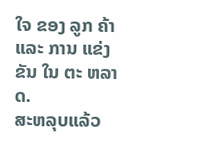ໃຈ ຂອງ ລູກ ຄ້າ ແລະ ການ ແຂ່ງ ຂັນ ໃນ ຕະ ຫລາດ.
ສະຫລຸບແລ້ວ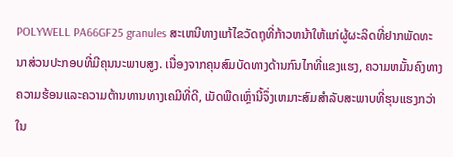POLYWELL PA66GF25 granules ສະເຫນີທາງແກ້ໄຂວັດຖຸທີ່ກ້າວຫນ້າໃຫ້ແກ່ຜູ້ຜະລິດທີ່ຢາກພັດທະນາສ່ວນປະກອບທີ່ມີຄຸນນະພາບສູງ. ເນື່ອງຈາກຄຸນສົມບັດທາງດ້ານກົນໄກທີ່ແຂງແຮງ, ຄວາມຫມັ້ນຄົງທາງຄວາມຮ້ອນແລະຄວາມຕ້ານທານທາງເຄມີທີ່ດີ, ເມັດພືດເຫຼົ່ານີ້ຈຶ່ງເຫມາະສົມສໍາລັບສະພາບທີ່ຮຸນແຮງກວ່າໃນ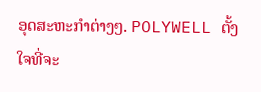ອຸດສະຫະກໍາຕ່າງໆ. POLYWELL ຕັ້ງໃຈທີ່ຈະ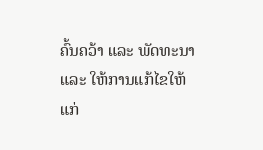ຄົ້ນຄວ້າ ແລະ ພັດທະນາ ແລະ ໃຫ້ການແກ້ໄຂໃຫ້ແກ່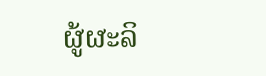ຜູ້ຜະລິ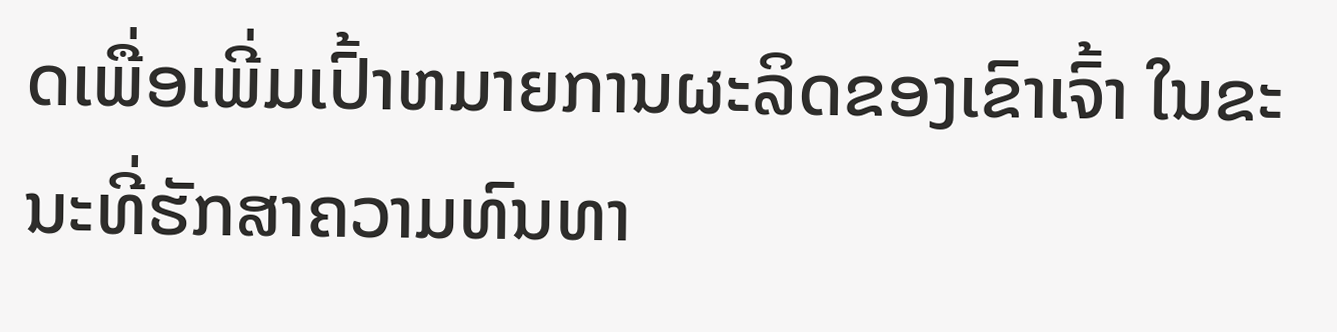ດເພື່ອເພີ່ມເປົ້າຫມາຍການຜະລິດຂອງເຂົາເຈົ້າ ໃນຂະນະທີ່ຮັກສາຄວາມທົນທາ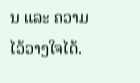ນ ແລະ ຄວາມໄວ້ວາງໃຈໄດ້.